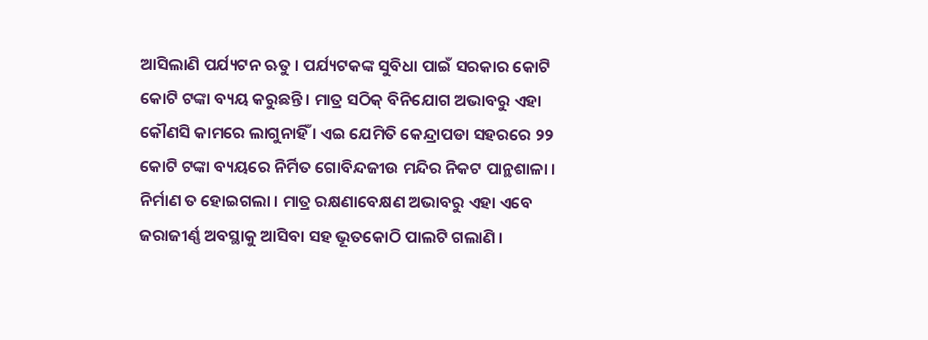ଆସିଲାଣି ପର୍ଯ୍ୟଟନ ଋତୁ । ପର୍ଯ୍ୟଟକଙ୍କ ସୁବିଧା ପାଇଁ ସରକାର କୋଟି କୋଟି ଟଙ୍କା ବ୍ୟୟ କରୁଛନ୍ତି । ମାତ୍ର ସଠିକ୍ ବିନିଯୋଗ ଅଭାବରୁ ଏହା କୌଣସି କାମରେ ଲାଗୁନାହିଁ । ଏଇ ଯେମିତି କେନ୍ଦ୍ରାପଡା ସହରରେ ୨୨ କୋଟି ଟଙ୍କା ବ୍ୟୟରେ ନିର୍ମିତ ଗୋବିନ୍ଦଜୀଉ ମନ୍ଦିର ନିକଟ ପାନ୍ଥଶାଳା । ନିର୍ମାଣ ତ ହୋଇଗଲା । ମାତ୍ର ରକ୍ଷଣାବେକ୍ଷଣ ଅଭାବରୁ ଏହା ଏବେ ଜରାଜୀର୍ଣ୍ଣ ଅବସ୍ଥାକୁ ଆସିବା ସହ ଭୂତକୋଠି ପାଲଟି ଗଲାଣି ।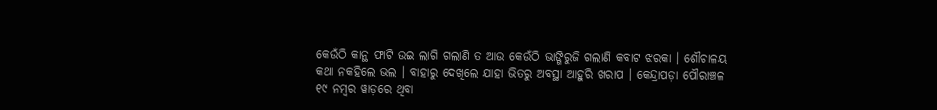କେଉଁଠି କାନ୍ଥ ଫାଟି ଉଇ ଲାଗି ଗଲାଣି ତ ଆଉ କେଉଁଠି ଭାଙ୍ଗିରୁଜି ଗଲାଣି କବାଟ ଝରକା । ଶୌଚାଳୟ କଥା ନକହିଲେ ଭଲ । ବାହାରୁ ଦେଖିଲେ ଯାହା ଭିତରୁ ଅବସ୍ଥା ଆହୁରି ଖରାପ । କେନ୍ଦ୍ରାପଡ଼ା ପୌରାଞ୍ଚଳ ୧୯ ନମ୍ୱର ୱାଡ଼ରେ ଥିବା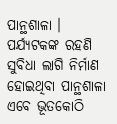ପାନ୍ଥଶାଳା । ପର୍ଯ୍ୟଟକଙ୍କ ରହଣି ସୁବିଧା ଲାଗି ନିର୍ମାଣ ହୋଇଥିବା ପାନ୍ଥଶାଳା ଏବେ ଭୂତକୋଠି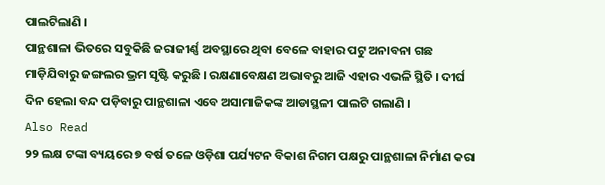ପାଲଟିଲାଣି ।
ପାନ୍ଥଶାଳା ଭିତରେ ସବୁକିଛି ଜରାଜୀର୍ଣ୍ଣ ଅବସ୍ଥାରେ ଥିବା ବେଳେ ବାହାର ପଟୁ ଅନାବନା ଗଛ ମାଡ଼ିଯିବାରୁ ଜଙ୍ଗଲର ଭ୍ରମ ସୃଷ୍ଟି କରୁଛି । ରକ୍ଷଣାବେକ୍ଷଣ ଅଭାବରୁ ଆଜି ଏହାର ଏଭଳି ସ୍ଥିତି । ଦୀର୍ଘ ଦିନ ହେଲା ବନ୍ଦ ପଡ଼ିବାରୁ ପାନ୍ଥଶାଳା ଏବେ ଅସାମାଜିକଙ୍କ ଆଡାସ୍ଥଳୀ ପାଲଟି ଗଲାଣି ।
Also Read
୨୨ ଲକ୍ଷ ଟଙ୍କା ବ୍ୟୟରେ ୭ ବର୍ଷ ତଳେ ଓଡ଼ିଶା ପର୍ଯ୍ୟଟନ ବିକାଶ ନିଗମ ପକ୍ଷରୁ ପାନ୍ଥଶାଳା ନିର୍ମାଣ କରା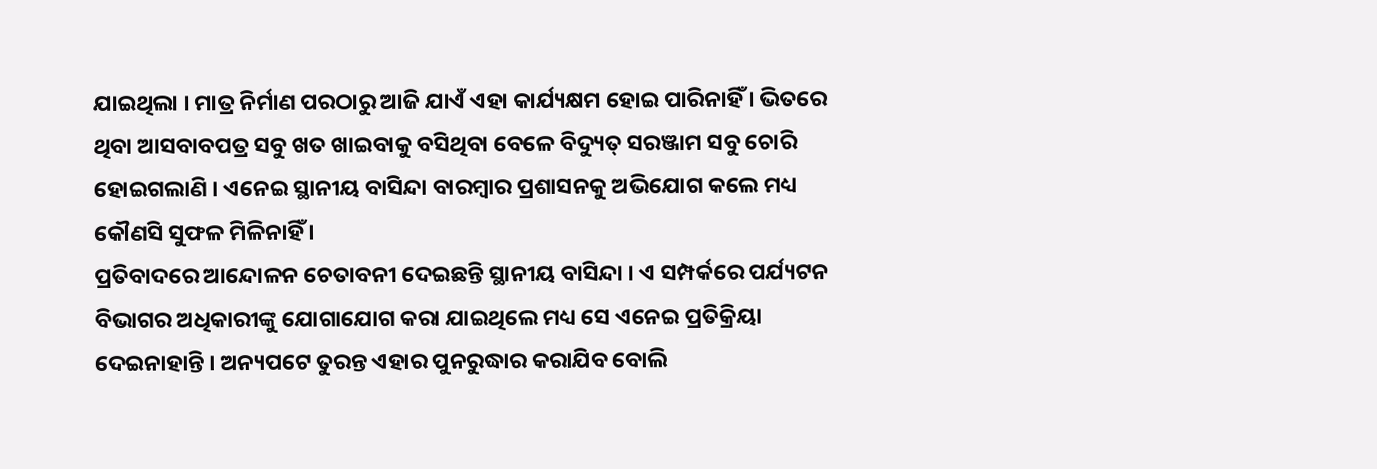ଯାଇଥିଲା । ମାତ୍ର ନିର୍ମାଣ ପରଠାରୁ ଆଜି ଯାଏଁ ଏହା କାର୍ଯ୍ୟକ୍ଷମ ହୋଇ ପାରିନାହିଁ । ଭିତରେ ଥିବା ଆସବାବପତ୍ର ସବୁ ଖତ ଖାଇବାକୁ ବସିଥିବା ବେଳେ ବିଦ୍ୟୁତ୍ ସରଞ୍ଜାମ ସବୁ ଚୋରି ହୋଇଗଲାଣି । ଏନେଇ ସ୍ଥାନୀୟ ବାସିନ୍ଦା ବାରମ୍ବାର ପ୍ରଶାସନକୁ ଅଭିଯୋଗ କଲେ ମଧ୍ୟ କୌଣସି ସୁଫଳ ମିଳିନାହିଁ ।
ପ୍ରତିବାଦରେ ଆନ୍ଦୋଳନ ଚେତାବନୀ ଦେଇଛନ୍ତି ସ୍ଥାନୀୟ ବାସିନ୍ଦା । ଏ ସମ୍ପର୍କରେ ପର୍ଯ୍ୟଟନ ବିଭାଗର ଅଧିକାରୀଙ୍କୁ ଯୋଗାଯୋଗ କରା ଯାଇଥିଲେ ମଧ୍ୟ ସେ ଏନେଇ ପ୍ରତିକ୍ରିୟା ଦେଇନାହାନ୍ତି । ଅନ୍ୟପଟେ ତୁରନ୍ତ ଏହାର ପୁନରୁଦ୍ଧାର କରାଯିବ ବୋଲି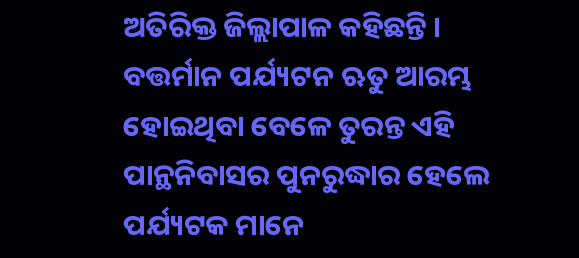ଅତିରିକ୍ତ ଜିଲ୍ଲାପାଳ କହିଛନ୍ତି ।
ବତ୍ତର୍ମାନ ପର୍ଯ୍ୟଟନ ଋତୁ ଆରମ୍ଭ ହୋଇଥିବା ବେଳେ ତୁରନ୍ତ ଏହି ପାନ୍ଥନିବାସର ପୁନରୁଦ୍ଧାର ହେଲେ ପର୍ଯ୍ୟଟକ ମାନେ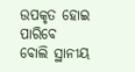ଉପକୃତ ହୋଇ ପାରିବେ ବୋଲି ସ୍ଥାନୀୟ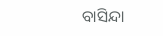ବାସିନ୍ଦା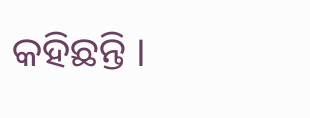କହିଛନ୍ତି ।